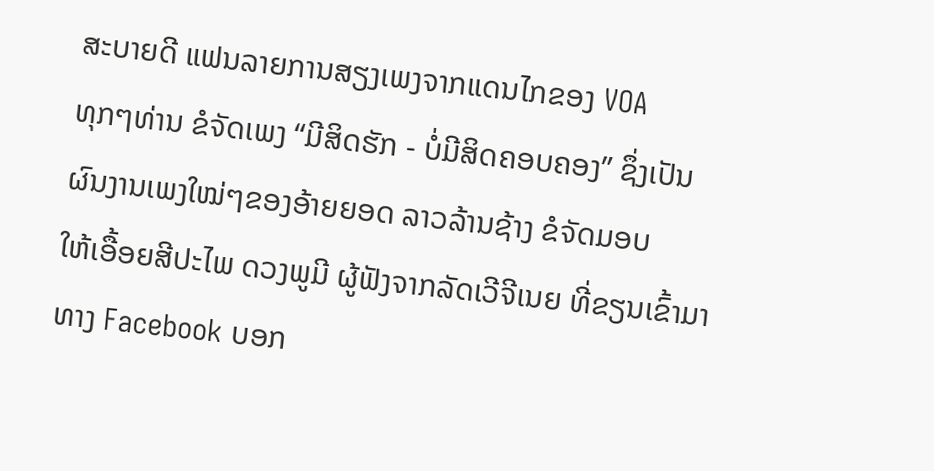ສະບາຍດີ ແຟນລາຍການສຽງເພງຈາກແດນໄກຂອງ VOA
ທຸກໆທ່ານ ຂໍຈັດເພງ “ມີສິດຮັກ - ບໍ່ມີສິດຄອບຄອງ” ຊຶ່ງເປັນ
ຜົນງານເພງໃໝ່ໆຂອງອ້າຍຍອດ ລາວລ້ານຊ້າງ ຂໍຈັດມອບ
ໃຫ້ເອື້ອຍສີປະໄພ ດວງພູມີ ຜູ້ຟັງຈາກລັດເວີຈີເນຍ ທີ່ຂຽນເຂົ້າມາ
ທາງ Facebook ບອກ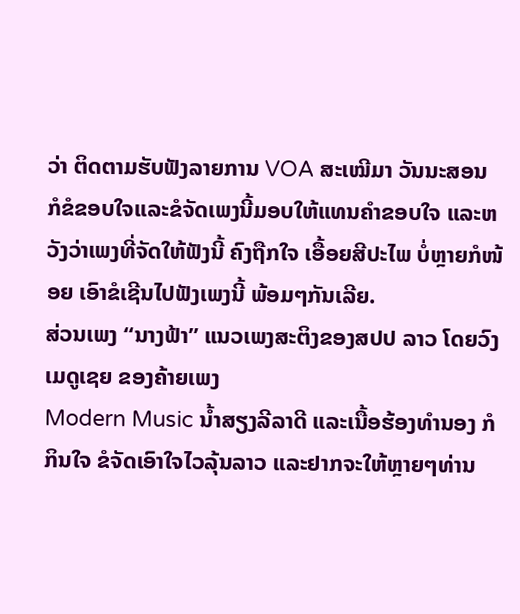ວ່າ ຕິດຕາມຮັບຟັງລາຍການ VOA ສະເໝີມາ ວັນນະສອນ ກໍຂໍຂອບໃຈແລະຂໍຈັດເພງນີ້ມອບໃຫ້ແທນຄຳຂອບໃຈ ແລະຫວັງວ່າເພງທີ່ຈັດໃຫ້ຟັງນີ້ ຄົງຖືກໃຈ ເອື້ອຍສີປະໄພ ບໍ່ຫຼາຍກໍໜ້ອຍ ເອົາຂໍເຊີນໄປຟັງເພງນີ້ ພ້ອມໆກັນເລີຍ.
ສ່ວນເພງ “ນາງຟ້າ” ແນວເພງສະຕິງຂອງສປປ ລາວ ໂດຍວົງ ເມດູເຊຍ ຂອງຄ້າຍເພງ
Modern Music ນ້ຳສຽງລີລາດີ ແລະເນື້ອຮ້ອງທຳນອງ ກໍກິນໃຈ ຂໍຈັດເອົາໃຈໄວລຸ້ນລາວ ແລະຢາກຈະໃຫ້ຫຼາຍໆທ່ານ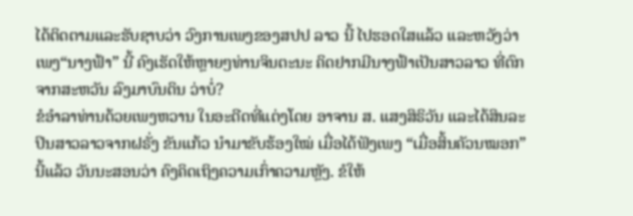ໄດ້ຕິດຕາມແລະຮັບຊາບວ່າ ວົງການເພງຂອງສປປ ລາວ ນີ້ ໄປຮອດໃສແລ້ວ ແລະຫວັງວ່າ ເພງ“ນາງຟ້າ” ນີ້ ຄົງເຮັດໃຫ້ຫຼາຍໆທ່ານຈິນຕະນະ ຄິດຢາກມີນາງຟ້າເປັນສາວລາວ ທີ່ຕົກຈາກສະຫວັນ ລົງມາບົນດິນ ວ່າບໍ່?
ຂໍອຳລາທ່ານດ້ວຍເພງຫວານ ໃນອະດີດທີ່ແຕ່ງໂດຍ ອາຈານ ສ. ແສງສິຣິວັນ ແລະໄດ້ສິນລະປິນສາວລາວຈາກຝຣັ່ງ ຂັນແກ້ວ ນຳມາຂັບຮ້ອງໃໝ່ ເມື່ອໄດ້ຟັງເພງ “ເມື່ອສິ້ນຄັວນໝອກ” ນີ້ແລ້ວ ວັນນະສອນວ່າ ຄົງຄິດເຖິງຄວາມເກົ່າຄວາມຫຼັງ. ຂໍໃຫ້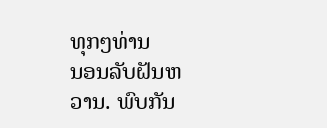ທຸກໆທ່ານ
ນອນລັບຝັນຫວານ. ພົບກັນ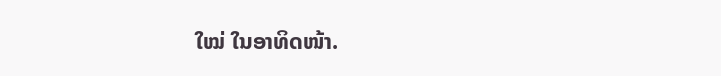ໃໝ່ ໃນອາທິດໜ້າ.